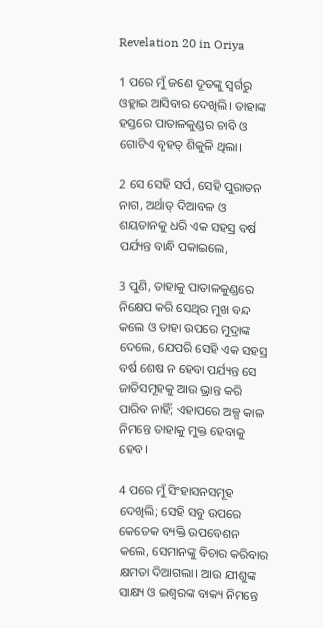Revelation 20 in Oriya

1 ପରେ ମୁଁ ଜଣେ ଦୂତଙ୍କୁ ସ୍ୱର୍ଗରୁ ଓହ୍ଲାଇ ଆସିବାର ଦେଖିଲି। ତାହାଙ୍କ ହସ୍ତରେ ପାତାଳକୁଣ୍ଡର ଚାବି ଓ ଗୋଟିଏ ବୃହତ୍ ଶିକୁଳି ଥିଲା।

2 ସେ ସେହି ସର୍ପ, ସେହି ପୁରାତନ ନାଗ, ଅର୍ଥାତ୍ ଦିଆବଳ ଓ ଶୟତାନକୁ ଧରି ଏକ ସହସ୍ର ବର୍ଷ ପର୍ଯ୍ୟନ୍ତ ବାନ୍ଧି ପକାଇଲେ,

3 ପୁଣି, ତାହାକୁ ପାତାଳକୁଣ୍ଡରେ ନିକ୍ଷେପ କରି ସେଥିର ମୁଖ ବନ୍ଦ କଲେ ଓ ତାହା ଉପରେ ମୁଦ୍ରାଙ୍କ ଦେଲେ, ଯେପରି ସେହି ଏକ ସହସ୍ର ବର୍ଷ ଶେଷ ନ ହେବା ପର୍ଯ୍ୟନ୍ତ ସେ ଜାତିସମୂହକୁ ଆଉ ଭ୍ରାନ୍ତ କରି ପାରିବ ନାହିଁ; ଏହାପରେ ଅଳ୍ପ କାଳ ନିମନ୍ତେ ତାହାକୁ ମୁକ୍ତ ହେବାକୁ ହେବ।

4 ପରେ ମୁଁ ସିଂହାସନସମୂହ ଦେଖିଲି; ସେହି ସବୁ ଉପରେ କେତେକ ବ୍ୟକ୍ତି ଉପବେଶନ କଲେ, ସେମାନଙ୍କୁ ବିଚାର କରିବାର କ୍ଷମତା ଦିଆଗଲା। ଆଉ ଯୀଶୁଙ୍କ ସାକ୍ଷ୍ୟ ଓ ଇଶ୍ବରଙ୍କ ବାକ୍ୟ ନିମନ୍ତେ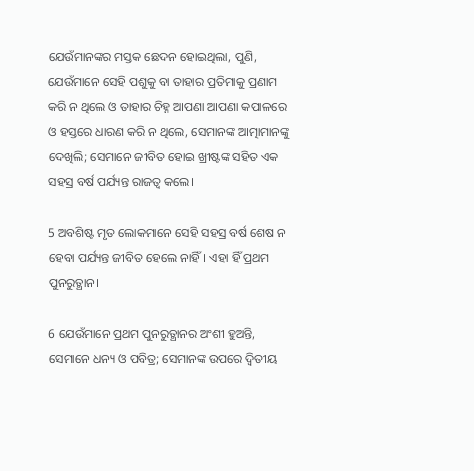ଯେଉଁମାନଙ୍କର ମସ୍ତକ ଛେଦନ ହୋଇଥିଲା, ପୁଣି, ଯେଉଁମାନେ ସେହି ପଶୁକୁ ବା ତାହାର ପ୍ରତିମାକୁ ପ୍ରଣାମ କରି ନ ଥିଲେ ଓ ତାହାର ଚିହ୍ନ ଆପଣା ଆପଣା କପାଳରେ ଓ ହସ୍ତରେ ଧାରଣ କରି ନ ଥିଲେ, ସେମାନଙ୍କ ଆତ୍ମାମାନଙ୍କୁ ଦେଖିଲି; ସେମାନେ ଜୀବିତ ହୋଇ ଖ୍ରୀଷ୍ଟଙ୍କ ସହିତ ଏକ ସହସ୍ର ବର୍ଷ ପର୍ଯ୍ୟନ୍ତ ରାଜତ୍ୱ କଲେ।

5 ଅବଶିଷ୍ଟ ମୃତ ଲୋକମାନେ ସେହି ସହସ୍ର ବର୍ଷ ଶେଷ ନ ହେବା ପର୍ଯ୍ୟନ୍ତ ଜୀବିତ ହେଲେ ନାହିଁ। ଏହା ହିଁ ପ୍ରଥମ ପୁନରୁତ୍ଥାନ।

6 ଯେଉଁମାନେ ପ୍ରଥମ ପୁନରୁତ୍ଥାନର ଅଂଶୀ ହୁଅନ୍ତି, ସେମାନେ ଧନ୍ୟ ଓ ପବିତ୍ର; ସେମାନଙ୍କ ଉପରେ ଦ୍ୱିତୀୟ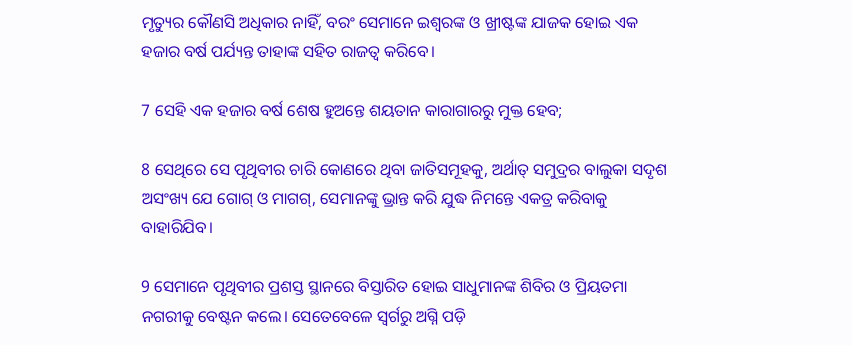ମୃତ୍ୟୁର କୌଣସି ଅଧିକାର ନାହିଁ, ବରଂ ସେମାନେ ଇଶ୍ବରଙ୍କ ଓ ଖ୍ରୀଷ୍ଟଙ୍କ ଯାଜକ ହୋଇ ଏକ ହଜାର ବର୍ଷ ପର୍ଯ୍ୟନ୍ତ ତାହାଙ୍କ ସହିତ ରାଜତ୍ୱ କରିବେ।

7 ସେହି ଏକ ହଜାର ବର୍ଷ ଶେଷ ହୁଅନ୍ତେ ଶୟତାନ କାରାଗାରରୁ ମୁକ୍ତ ହେବ;

8 ସେଥିରେ ସେ ପୃଥିବୀର ଚାରି କୋଣରେ ଥିବା ଜାତିସମୂହକୁ, ଅର୍ଥାତ୍ ସମୁଦ୍ରର ବାଲୁକା ସଦୃଶ ଅସଂଖ୍ୟ ଯେ ଗୋଗ୍ ଓ ମାଗଗ୍, ସେମାନଙ୍କୁ ଭ୍ରାନ୍ତ କରି ଯୁଦ୍ଧ ନିମନ୍ତେ ଏକତ୍ର କରିବାକୁ ବାହାରିଯିବ।

9 ସେମାନେ ପୃଥିବୀର ପ୍ରଶସ୍ତ ସ୍ଥାନରେ ବିସ୍ତାରିତ ହୋଇ ସାଧୁମାନଙ୍କ ଶିବିର ଓ ପ୍ରିୟତମା ନଗରୀକୁ ବେଷ୍ଟନ କଲେ। ସେତେବେଳେ ସ୍ୱର୍ଗରୁ ଅଗ୍ନି ପଡ଼ି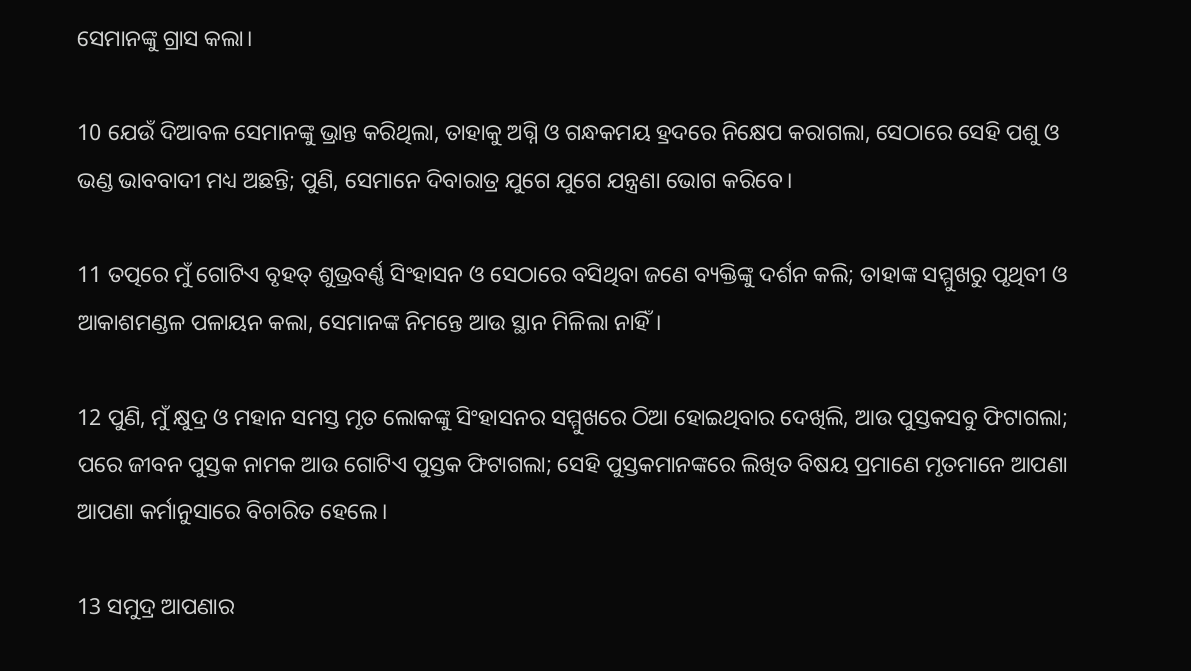ସେମାନଙ୍କୁ ଗ୍ରାସ କଲା।

10 ଯେଉଁ ଦିଆବଳ ସେମାନଙ୍କୁ ଭ୍ରାନ୍ତ କରିଥିଲା, ତାହାକୁ ଅଗ୍ନି ଓ ଗନ୍ଧକମୟ ହ୍ରଦରେ ନିକ୍ଷେପ କରାଗଲା, ସେଠାରେ ସେହି ପଶୁ ଓ ଭଣ୍ଡ ଭାବବାଦୀ ମଧ୍ୟ ଅଛନ୍ତି; ପୁଣି, ସେମାନେ ଦିବାରାତ୍ର ଯୁଗେ ଯୁଗେ ଯନ୍ତ୍ରଣା ଭୋଗ କରିବେ।

11 ତତ୍ପରେ ମୁଁ ଗୋଟିଏ ବୃହତ୍ ଶୁଭ୍ରବର୍ଣ୍ଣ ସିଂହାସନ ଓ ସେଠାରେ ବସିଥିବା ଜଣେ ବ୍ୟକ୍ତିଙ୍କୁ ଦର୍ଶନ କଲି; ତାହାଙ୍କ ସମ୍ମୁଖରୁ ପୃଥିବୀ ଓ ଆକାଶମଣ୍ଡଳ ପଳାୟନ କଲା, ସେମାନଙ୍କ ନିମନ୍ତେ ଆଉ ସ୍ଥାନ ମିଳିଲା ନାହିଁ।

12 ପୁଣି, ମୁଁ କ୍ଷୁଦ୍ର ଓ ମହାନ ସମସ୍ତ ମୃତ ଲୋକଙ୍କୁ ସିଂହାସନର ସମ୍ମୁଖରେ ଠିଆ ହୋଇଥିବାର ଦେଖିଲି, ଆଉ ପୁସ୍ତକସବୁ ଫିଟାଗଲା; ପରେ ଜୀବନ ପୁସ୍ତକ ନାମକ ଆଉ ଗୋଟିଏ ପୁସ୍ତକ ଫିଟାଗଲା; ସେହି ପୁସ୍ତକମାନଙ୍କରେ ଲିଖିତ ବିଷୟ ପ୍ରମାଣେ ମୃତମାନେ ଆପଣା ଆପଣା କର୍ମାନୁସାରେ ବିଚାରିତ ହେଲେ।

13 ସମୁଦ୍ର ଆପଣାର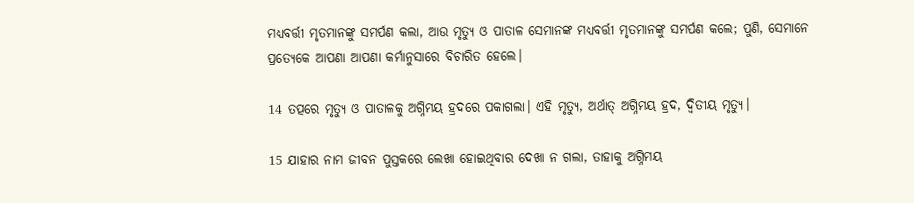ମଧ୍ୟବର୍ତ୍ତୀ ମୃତମାନଙ୍କୁ ସମର୍ପଣ କଲା, ଆଉ ମୃତ୍ୟୁ ଓ ପାତାଳ ସେମାନଙ୍କ ମଧ୍ୟବର୍ତ୍ତୀ ମୃତମାନଙ୍କୁ ସମର୍ପଣ କଲେ; ପୁଣି, ସେମାନେ ପ୍ରତ୍ୟେକେ ଆପଣା ଆପଣା କର୍ମାନୁସାରେ ବିଚାରିତ ହେଲେ।

14 ତତ୍ପରେ ମୃତ୍ୟୁ ଓ ପାତାଳକୁ ଅଗ୍ନିମୟ ହ୍ରଦରେ ପକାଗଲା। ଏହି ମୃତ୍ୟୁ, ଅର୍ଥାତ୍ ଅଗ୍ନିମୟ ହ୍ରଦ, ଦ୍ୱିତୀୟ ମୃତ୍ୟୁ।

15 ଯାହାର ନାମ ଜୀବନ ପୁସ୍ତକରେ ଲେଖା ହୋଇଥିବାର ଦେଖା ନ ଗଲା, ତାହାକୁ ଅଗ୍ନିମୟ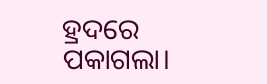ହ୍ରଦରେ ପକାଗଲା।